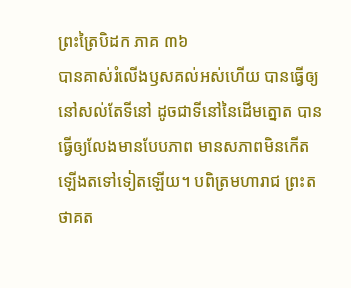ព្រះត្រៃបិដក ភាគ ៣៦
បានគាស់រំលើងឫសគល់អស់ហើយ បានធ្វើឲ្យនៅសល់តែទីនៅ ដូចជាទីនៅនៃដើមត្នោត បានធ្វើឲ្យលែងមានបែបភាព មានសភាពមិនកើតឡើងតទៅទៀតឡើយ។ បពិត្រមហារាជ ព្រះតថាគត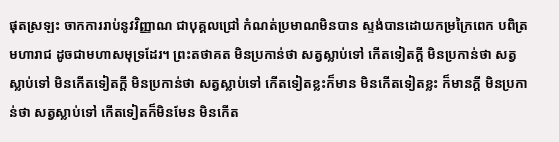ផុតស្រឡះ ចាកការរាប់នូវវិញ្ញាណ ជាបុគ្គលជ្រៅ កំណត់ប្រមាណមិនបាន ស្ទង់បានដោយកម្រក្រៃពេក បពិត្រមហារាជ ដូចជាមហាសមុទ្រដែរ។ ព្រះតថាគត មិនប្រកាន់ថា សត្វស្លាប់ទៅ កើតទៀតក្តី មិនប្រកាន់ថា សត្វស្លាប់ទៅ មិនកើតទៀតក្តី មិនប្រកាន់ថា សត្វស្លាប់ទៅ កើតទៀតខ្លះក៏មាន មិនកើតទៀតខ្លះ ក៏មានក្តី មិនប្រកាន់ថា សត្វស្លាប់ទៅ កើតទៀតក៏មិនមែន មិនកើត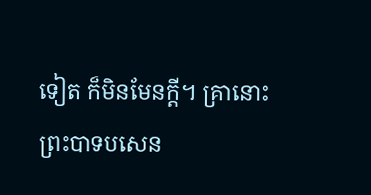ទៀត ក៏មិនមែនក្តី។ គ្រានោះ ព្រះបាទបសេន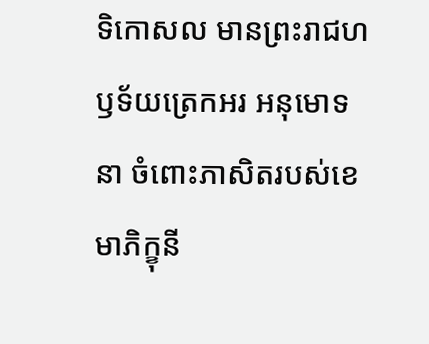ទិកោសល មានព្រះរាជហឫទ័យត្រេកអរ អនុមោទនា ចំពោះភាសិតរបស់ខេមាភិក្ខុនី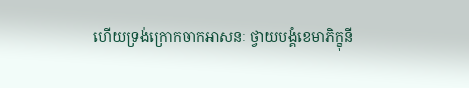ហើយទ្រង់ក្រោកចាកអាសនៈ ថ្វាយបង្គំខេមាភិក្ខុនី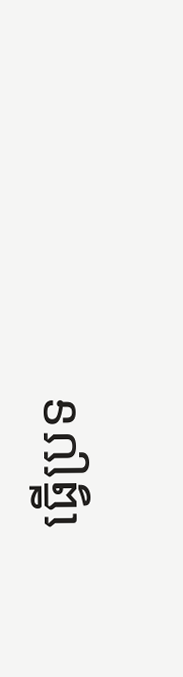ធ្វើប្រទ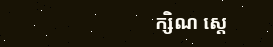ក្សិណ ស្តេ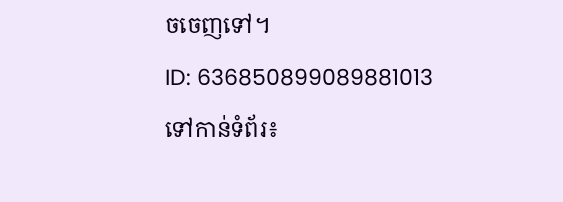ចចេញទៅ។
ID: 636850899089881013
ទៅកាន់ទំព័រ៖